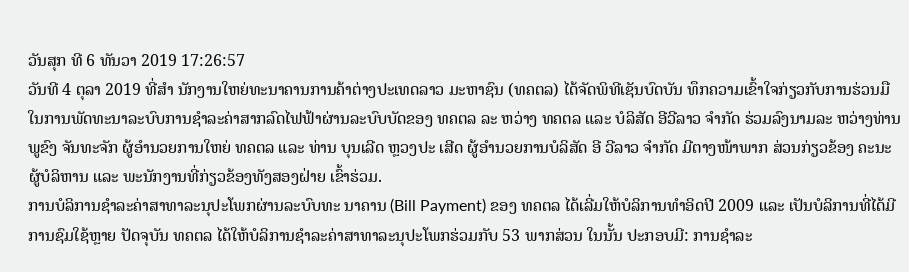ວັນສຸກ ທີ 6 ທັນວາ 2019 17:26:57
ວັນທີ 4 ຕຸລາ 2019 ທີ່ສຳ ນັກງານໃຫຍ່ທະນາຄານການຄ້າຕ່າງປະເທດລາວ ມະຫາຊົນ (ທຄຕລ) ໄດ້ຈັດພິທີເຊັນບົດບັນ ທຶກຄວາມເຂົ້າໃຈກ່ຽວກັບການຮ່ວນມືໃນການພັດທະນາລະບົບການຊຳລະຄ່າສາກລົດໄຟຟ້າຜ່ານລະບົບບັດຂອງ ທຄຕລ ລະ ຫວ່າງ ທຄຕລ ແລະ ບໍລິສັດ ອີວີລາວ ຈຳກັດ ຮ່ວມລົງນາມລະ ຫວ່າງທ່ານ ພູຂົງ ຈັນທະຈັກ ຜູ້ອຳນວຍການໃຫຍ່ ທຄຕລ ແລະ ທ່ານ ບຸນເລີດ ຫຼວງປະ ເສີດ ຜູ້ອຳນວຍການບໍລິສັດ ອີ ວີລາວ ຈຳກັດ ມີຕາງໜ້າພາກ ສ່ວນກ່ຽວຂ້ອງ ຄະນະຜູ້ບໍລິຫານ ແລະ ພະນັກງານທີ່ກ່ຽວຂ້ອງທັງສອງຝ່າຍ ເຂົ້າຮ່ວມ.
ການບໍລິການຊຳລະຄ່າສາທາລະນຸປະໂພກຜ່ານລະບົບທະ ນາຄານ (Bill Payment) ຂອງ ທຄຕລ ໄດ້ເລີ່ມໃຫ້ບໍລິການທຳອິດປີ 2009 ແລະ ເປັນບໍລິການທີ່ໄດ້ມີການຊົມໃຊ້ຫຼາຍ ປັດຈຸບັນ ທຄຕລ ໄດ້ໃຫ້ບໍລິການຊຳລະຄ່າສາທາລະນຸປະໂພກຮ່ວມກັບ 53 ພາກສ່ວນ ໃນນັ້ນ ປະກອບມີ: ການຊຳລະ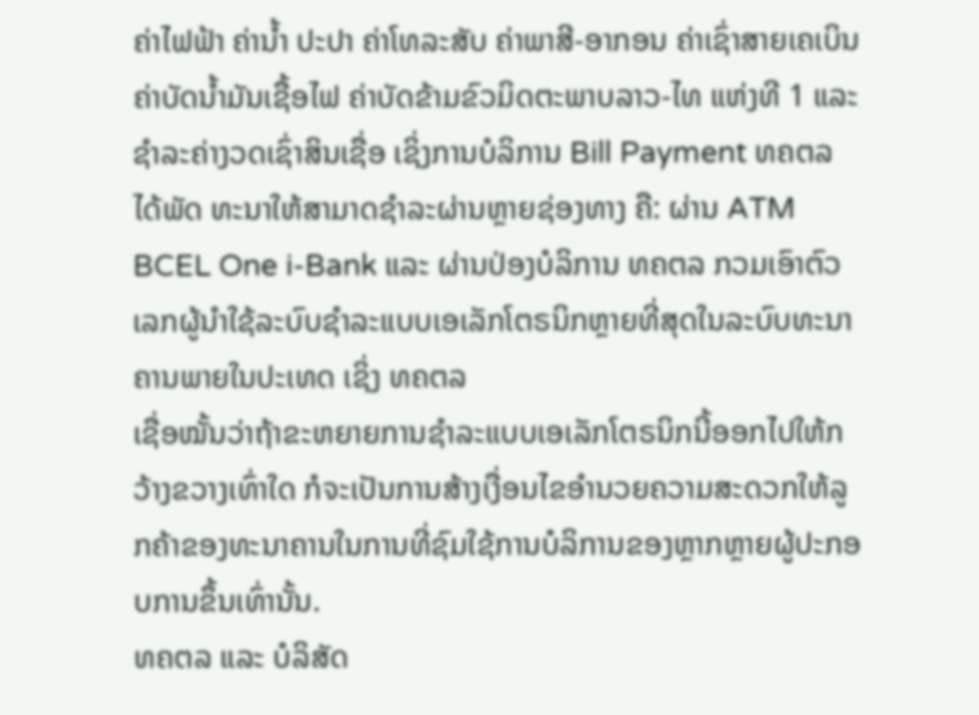ຄ່າໄຟຟ້າ ຄ່ານ້ຳ ປະປາ ຄ່າໂທລະສັບ ຄ່າພາສີ-ອາກອນ ຄ່າເຊົ່າສາຍເຄເບິນ ຄ່າບັດນ້ຳມັນເຊື້ອໄຟ ຄ່າບັດຂ້າມຂົວມິດຕະພາບລາວ-ໄທ ແຫ່ງທີ 1 ແລະ ຊຳລະຄ່າງວດເຊົ່າສິນເຊື່ອ ເຊິ່ງການບໍລິການ Bill Payment ທຄຕລ ໄດ້ພັດ ທະນາໃຫ້ສາມາດຊຳລະຜ່ານຫຼາຍຊ່ອງທາງ ຄື: ຜ່ານ ATM BCEL One i-Bank ແລະ ຜ່ານປ່ອງບໍລິການ ທຄຕລ ກວມເອົາຕົວເລກຜູ້ນຳໃຊ້ລະບົບຊຳລະແບບເອເລັກໂຕຣນິກຫຼາຍທີ່ສຸດໃນລະບົບທະນາຄານພາຍໃນປະເທດ ເຊິ່ງ ທຄຕລ
ເຊື່ອໝັ້ນວ່າຖ້າຂະຫຍາຍການຊຳລະແບບເອເລັກໂຕຣນິກນີ້ອອກໄປໃຫ້ກວ້າງຂວາງເທົ່າໃດ ກໍຈະເປັນການສ້າງເງື່ອນໄຂອຳນວຍຄວາມສະດວກໃຫ້ລູກຄ້າຂອງທະນາຄານໃນການທີ່ຊົມໃຊ້ການບໍລິການຂອງຫຼາກຫຼາຍຜູ້ປະກອບການຂຶ້ນເທົ່ານັ້ນ.
ທຄຕລ ແລະ ບໍລິສັດ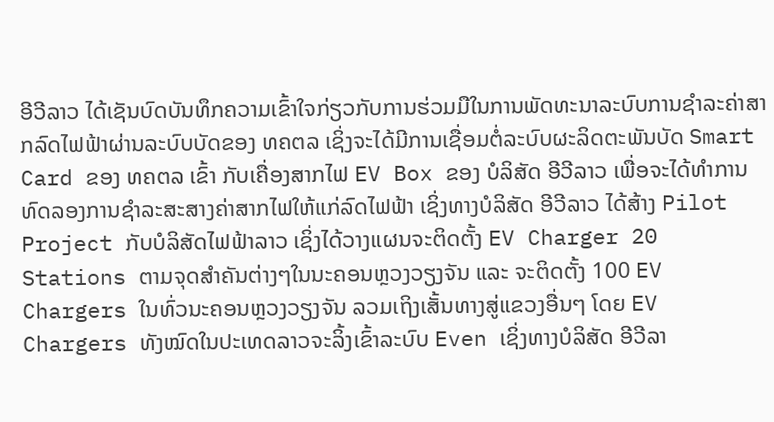ອີວີລາວ ໄດ້ເຊັນບົດບັນທຶກຄວາມເຂົ້າໃຈກ່ຽວກັບການຮ່ວມມືໃນການພັດທະນາລະບົບການຊຳລະຄ່າສາກລົດໄຟຟ້າຜ່ານລະບົບບັດຂອງ ທຄຕລ ເຊິ່ງຈະໄດ້ມີການເຊື່ອມຕໍ່ລະບົບຜະລິດຕະພັນບັດ Smart Card ຂອງ ທຄຕລ ເຂົ້າ ກັບເຄື່ອງສາກໄຟ EV Box ຂອງ ບໍລິສັດ ອີວີລາວ ເພື່ອຈະໄດ້ທຳການທົດລອງການຊຳລະສະສາງຄ່າສາກໄຟໃຫ້ແກ່ລົດໄຟຟ້າ ເຊິ່ງທາງບໍລິສັດ ອີວີລາວ ໄດ້ສ້າງ Pilot Project ກັບບໍລິສັດໄຟຟ້າລາວ ເຊິ່ງໄດ້ວາງແຜນຈະຕິດຕັ້ງ EV Charger 20 Stations ຕາມຈຸດສຳຄັນຕ່າງໆໃນນະຄອນຫຼວງວຽງຈັນ ແລະ ຈະຕິດຕັ້ງ 100 EV Chargers ໃນທົ່ວນະຄອນຫຼວງວຽງຈັນ ລວມເຖິງເສັ້ນທາງສູ່ແຂວງອື່ນໆ ໂດຍ EV Chargers ທັງໝົດໃນປະເທດລາວຈະລິ້ງເຂົ້າລະບົບ Even ເຊິ່ງທາງບໍລິສັດ ອີວີລາ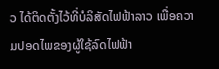ວ ໄດ້ຕິດຕັ້ງໄວ້ທີ່ບໍລິສັດໄຟຟ້າລາວ ເພື່ອຄວາມປອດໄພຂອງຜູ້ໃຊ້ລົດໄຟຟ້າ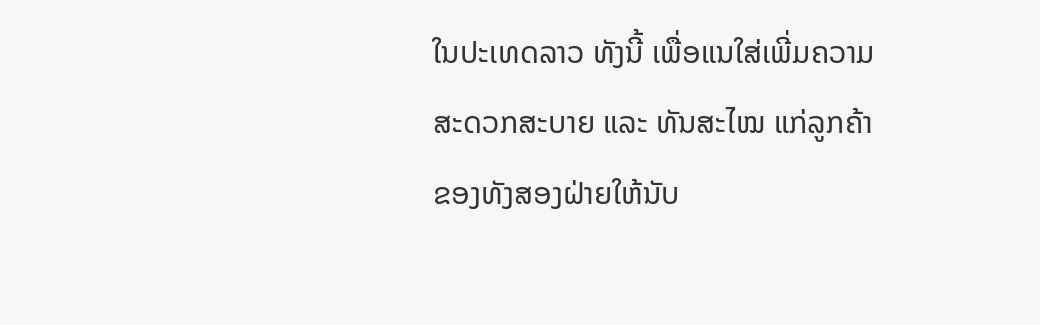ໃນປະເທດລາວ ທັງນີ້ ເພື່ອແນໃສ່ເພີ່ມຄວາມສະດວກສະບາຍ ແລະ ທັນສະໄໝ ແກ່ລູກຄ້າຂອງທັງສອງຝ່າຍໃຫ້ນັບ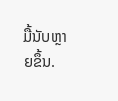ມື້ນັບຫຼາຍຂຶ້ນ.